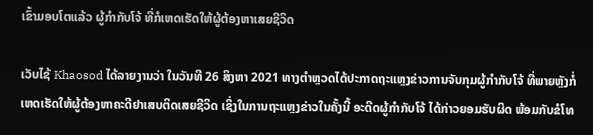ເຂົ້າມອບໂຕແລ້ວ ຜູ້ກໍາກັບໂຈ້ ທີ່ກໍເຫດເຮັດໃຫ້ຜູ້ຕ້ອງຫາເສຍຊີວິດ

ເວັບໄຊ້ Khaosod ໄດ້ລາຍງານວ່າ ໃນວັນທີ 26 ສິງຫາ 2021 ທາງຕໍາຫຼວດໄດ້ປະກາດຖະແຫຼງຂ່າວການຈັບກຸມຜູ້ກໍາກັບໂຈ້ ທີ່ພາຍຫຼັງກໍ່ເຫດເຮັດໃຫ້ຜູ້ຕ້ອງຫາຄະດີຢາເສບຕິດເສຍຊີວິດ ເຊິ່ງໃນການຖະແຫຼງຂ່າວໃນຄັ້ງນີ້ ອະດີດຜູ້ກໍາກັບໂຈ້ ໄດ້ກ່າວຍອມຮັບຜິດ ພ້ອມກັບຂໍໂທ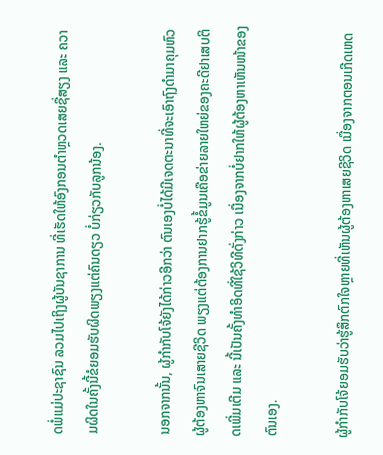ດພໍ່ແມ່ປະຊາຊົນ ລວມໄປເຖິງຜູ້ບັນຊາການ ທີ່ເຮັດໃຫ້ອົງກອນຕໍາຫຼວດເສຍຊື່ສຽງ ແລະ ຄວາມຜິດໃນຄັ້ງນີ້ຂໍຍອມຮັບຜິດພຽງແຕ່ຄົນດຽວ ບໍ່ກ່ຽວກັບລູກນ້ອງ.

ນອກຈາກນັ້ນ, ຜູ້ກໍາກັບໂຈ້ຍັງໄດ້ກ່າວອີກວ່າ ຕົນເອງບໍ່ໄດ້ມີເຈດຕະນາທີ່ຈະເອົາຖົງດໍາມາຄຸມຫົວຜູ້ຕ້ອງຫາຈົນເສາຍຊີວິດ ພຽງແຕ່ຕ້ອງການຢາກຮູ້ຂໍ້ມູນເຄືອຂ່າຍລາຍໃຫຍ່ຂອງຄະດີຢາເສບຕິດເພີ່ມເຕີມ ແລະ ນີ້ເປັນຄັ້ງທໍາອິດທີ່ໃຊ້ວິທີດັ່ງກ່າວ ເນື່ອງຈາກບໍ່ຢາກໃຫ້ຜູ້ຕ້ອງຫາເຫັນໜ້າຂອງຕົນເອງ.

ຜູ້ກໍາກັບໂຈ້ຍອມຮັບວ່າຮູ້ສຶກຕົກໃຈຫຼາຍທີ່ເຫັນຜູ້ຕ້ອງຫາເສຍຊີວິດ ເນື່ອງຈາກຕອນເກີດເຫດ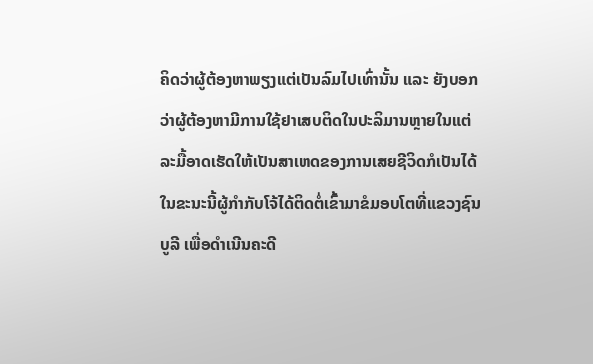ຄິດວ່າຜູ້ຕ້ອງຫາພຽງແຕ່ເປັນລົມໄປເທົ່ານັ້ນ ແລະ ຍັງບອກວ່າຜູ້ຕ້ອງຫາມີການໃຊ້ຢາເສບຕິດໃນປະລິມານຫຼາຍໃນແຕ່ລະມື້ອາດເຮັດໃຫ້ເປັນສາເຫດຂອງການເສຍຊີວິດກໍເປັນໄດ້
ໃນຂະນະນີ້ຜູ້ກໍາກັບໂຈ້ໄດ້ຕິດຕໍ່ເຂົ້າມາຂໍມອບໂຕທີ່ແຂວງຊົນບູລີ ເພື່ອດໍາເນີນຄະດີ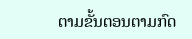ຕາມຂັ້ນຕອນຕາມກົດ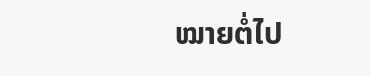ໝາຍຕໍ່ໄປ